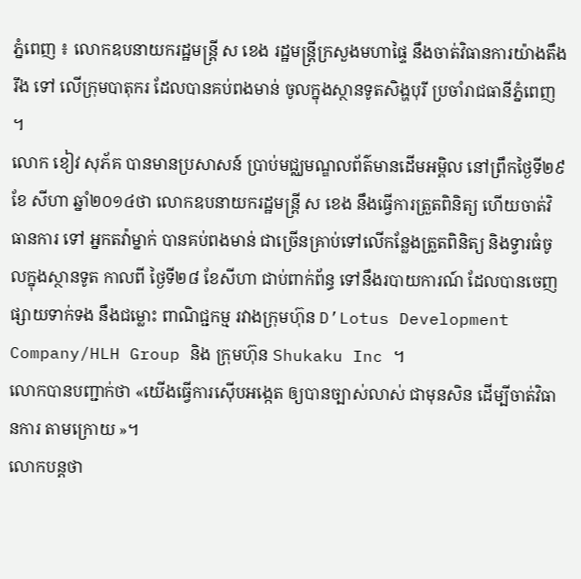ភ្នំពេញ ៖ លោកឧបនាយករដ្ឋមន្រ្តី ស ខេង រដ្ឋមន្រ្តីក្រសួងមហាផ្ទៃ នឹងចាត់វិធានការយ៉ាងតឹងរឹង ទៅ លើក្រុមបាតុករ ដែលបានគប់ពងមាន់ ចូលក្នុងស្ថានទូតសិង្ហបុរី ប្រចាំរាជធានីភ្នំពេញ ។
លោក ខៀវ សុភ័គ បានមានប្រសាសន៍ ប្រាប់មជ្ឈមណ្ឌលព័ត៌មានដើមអម្ពិល នៅព្រឹកថ្ងៃទី២៩ ខែ សីហា ឆ្នាំ២០១៤ថា លោកឧបនាយករដ្ឋមន្រ្តី ស ខេង នឹងធ្វើការត្រួតពិនិត្យ ហើយចាត់វិធានការ ទៅ អ្នកតវ៉ាម្នាក់ បានគប់ពងមាន់ ជាច្រើនគ្រាប់ទៅលើកន្លែងត្រួតពិនិត្យ និងទ្វារធំចូលក្នុងស្ថានទូត កាលពី ថ្ងៃទី២៨ ខែសីហា ជាប់ពាក់ព័ន្ធ ទៅនឹងរបាយការណ៍ ដែលបានចេញផ្សាយទាក់ទង នឹងជម្លោះ ពាណិជ្ជកម្ម រវាងក្រុមហ៊ុន D’Lotus Development Company/HLH Group និង ក្រុមហ៊ុន Shukaku Inc ។
លោកបានបញ្ជាក់ថា «យើងធ្វើការស៊ើបអង្កេត ឲ្យបានច្បាស់លាស់ ជាមុនសិន ដើម្បីចាត់វិធានការ តាមក្រោយ »។
លោកបន្តថា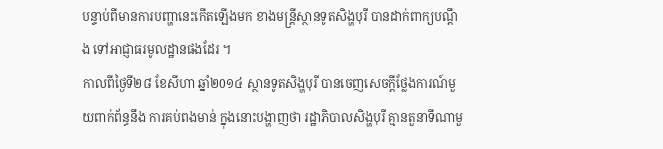បន្ទាប់ពីមានការបញ្ហានេះកើតឡើងមក ខាងមន្រ្តីស្ថានទូតសិង្ហបុរី បានដាក់ពាក្យបណ្តឹង ទៅអាជ្ញាធរមូលដ្ឋានផងដែរ ។
កាលពីថ្ងៃទី២៨ ខែសីហា ឆ្នាំ២0១៤ ស្ថានទូតសិង្ហបុរី បានចេញសេចក្តីថ្លែងការណ៍មួយពាក់ព័ន្ធនឹង ការគប់ពងមាន់ ក្នុងនោះបង្ហាញថា រដ្ឋាភិបាលសិង្ហបុរី គ្មានតួនាទីណាមួ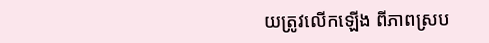យត្រូវលើកឡើង ពីភាពស្រប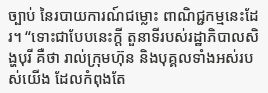ច្បាប់ នៃរបាយការណ៍ជម្លោះ ពាណិជ្ជកម្មនេះដែរ។ “ទោះជាបែបនេះក្តី តួនាទីរបស់រដ្ឋាភិបាលសិង្ហបុរី គឺថា រាល់ក្រុមហ៊ុន និងបុគ្គលទាំងអស់របស់យើង ដែលកំពុងតែ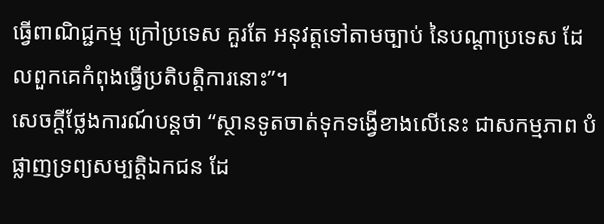ធ្វើពាណិជ្ជកម្ម ក្រៅប្រទេស គួរតែ អនុវត្តទៅតាមច្បាប់ នៃបណ្តាប្រទេស ដែលពួកគេកំពុងធ្វើប្រតិបត្តិការនោះ”។
សេចក្តីថ្លែងការណ៍បន្តថា “ស្ថានទូតចាត់ទុកទង្វើខាងលើនេះ ជាសកម្មភាព បំផ្លាញទ្រព្យសម្បត្តិឯកជន ដែ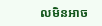លមិនអាច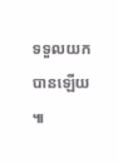ទទួលយកបានឡើយ ៕